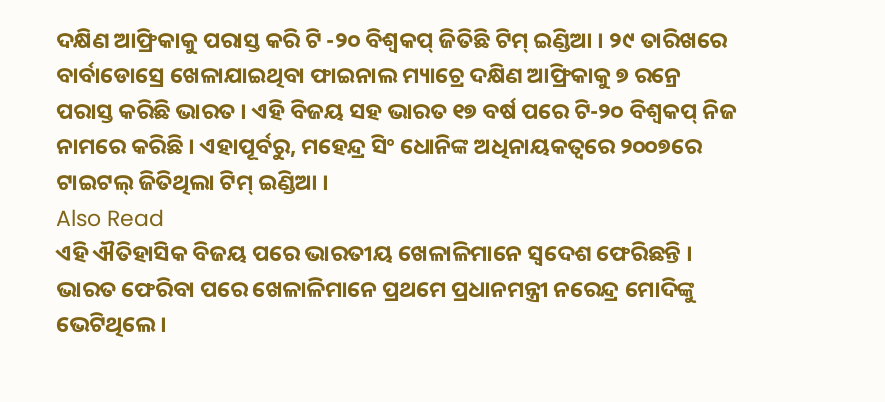ଦକ୍ଷିଣ ଆଫ୍ରିକାକୁ ପରାସ୍ତ କରି ଟି -୨୦ ବିଶ୍ୱକପ୍ ଜିତିଛି ଟିମ୍ ଇଣ୍ଡିଆ । ୨୯ ତାରିଖରେ ବାର୍ବାଡୋସ୍ରେ ଖେଳାଯାଇଥିବା ଫାଇନାଲ ମ୍ୟାଚ୍ରେ ଦକ୍ଷିଣ ଆଫ୍ରିକାକୁ ୭ ରନ୍ରେ ପରାସ୍ତ କରିଛି ଭାରତ । ଏହି ବିଜୟ ସହ ଭାରତ ୧୭ ବର୍ଷ ପରେ ଟି-୨୦ ବିଶ୍ୱକପ୍ ନିଜ ନାମରେ କରିଛି । ଏହାପୂର୍ବରୁ, ମହେନ୍ଦ୍ର ସିଂ ଧୋନିଙ୍କ ଅଧିନାୟକତ୍ୱରେ ୨୦୦୭ରେ ଟାଇଟଲ୍ ଜିତିଥିଲା ଟିମ୍ ଇଣ୍ଡିଆ ।
Also Read
ଏହି ଐତିହାସିକ ବିଜୟ ପରେ ଭାରତୀୟ ଖେଳାଳିମାନେ ସ୍ୱଦେଶ ଫେରିଛନ୍ତି । ଭାରତ ଫେରିବା ପରେ ଖେଳାଳିମାନେ ପ୍ରଥମେ ପ୍ରଧାନମନ୍ତ୍ରୀ ନରେନ୍ଦ୍ର ମୋଦିଙ୍କୁ ଭେଟିଥିଲେ ।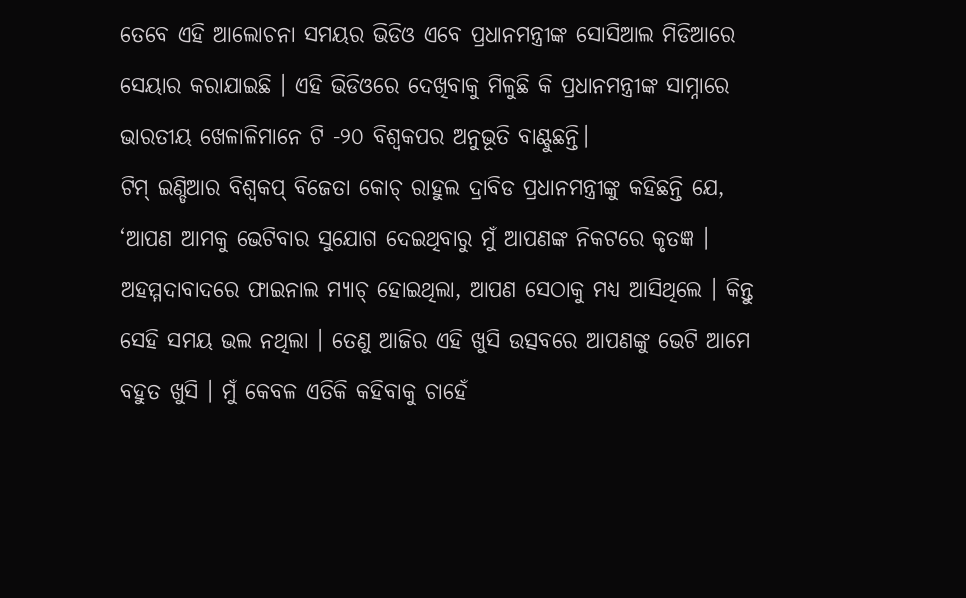ତେବେ ଏହି ଆଲୋଚନା ସମୟର ଭିଡିଓ ଏବେ ପ୍ରଧାନମନ୍ତ୍ରୀଙ୍କ ସୋସିଆଲ ମିଡିଆରେ ସେୟାର କରାଯାଇଛି । ଏହି ଭିଡିଓରେ ଦେଖିବାକୁ ମିଳୁଛି କି ପ୍ରଧାନମନ୍ତ୍ରୀଙ୍କ ସାମ୍ନାରେ ଭାରତୀୟ ଖେଳାଳିମାନେ ଟି -୨୦ ବିଶ୍ୱକପର ଅନୁଭୂତି ବାଣ୍ଟୁଛନ୍ତି।
ଟିମ୍ ଇଣ୍ଡିଆର ବିଶ୍ୱକପ୍ ବିଜେତା କୋଚ୍ ରାହୁଲ ଦ୍ରାବିଡ ପ୍ରଧାନମନ୍ତ୍ରୀଙ୍କୁ କହିଛନ୍ତି ଯେ, ‘ଆପଣ ଆମକୁ ଭେଟିବାର ସୁଯୋଗ ଦେଇଥିବାରୁ ମୁଁ ଆପଣଙ୍କ ନିକଟରେ କୃତଜ୍ଞ । ଅହମ୍ମଦାବାଦରେ ଫାଇନାଲ ମ୍ୟାଚ୍ ହୋଇଥିଲା, ଆପଣ ସେଠାକୁ ମଧ୍ୟ ଆସିଥିଲେ । କିନ୍ତୁ ସେହି ସମୟ ଭଲ ନଥିଲା । ତେଣୁ ଆଜିର ଏହି ଖୁସି ଉତ୍ସବରେ ଆପଣଙ୍କୁ ଭେଟି ଆମେ ବହୁତ ଖୁସି । ମୁଁ କେବଳ ଏତିକି କହିବାକୁ ଚାହେଁ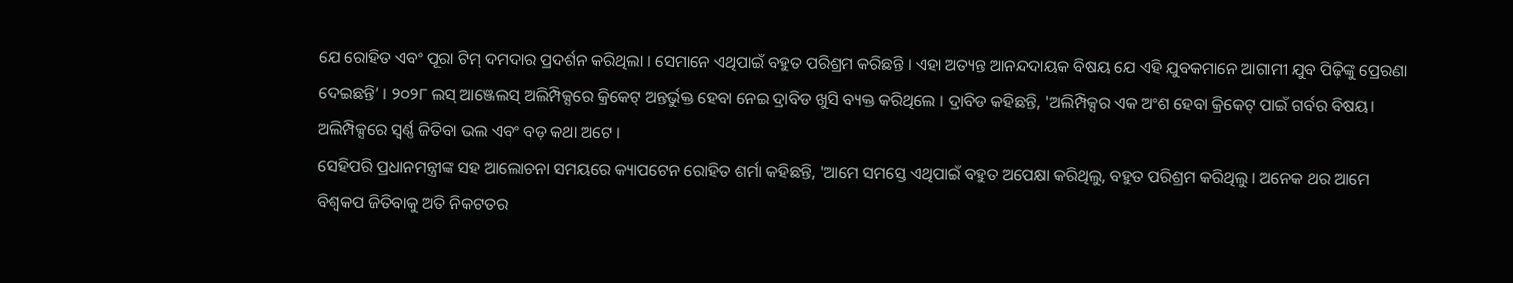ଯେ ରୋହିତ ଏବଂ ପୂରା ଟିମ୍ ଦମଦାର ପ୍ରଦର୍ଶନ କରିଥିଲା । ସେମାନେ ଏଥିପାଇଁ ବହୁତ ପରିଶ୍ରମ କରିଛନ୍ତି । ଏହା ଅତ୍ୟନ୍ତ ଆନନ୍ଦଦାୟକ ବିଷୟ ଯେ ଏହି ଯୁବକମାନେ ଆଗାମୀ ଯୁବ ପିଢ଼ିଙ୍କୁ ପ୍ରେରଣା ଦେଇଛନ୍ତି’ । ୨୦୨୮ ଲସ୍ ଆଞ୍ଜେଲସ୍ ଅଲିମ୍ପିକ୍ସରେ କ୍ରିକେଟ୍ ଅନ୍ତର୍ଭୁକ୍ତ ହେବା ନେଇ ଦ୍ରାବିଡ ଖୁସି ବ୍ୟକ୍ତ କରିଥିଲେ । ଦ୍ରାବିଡ କହିଛନ୍ତି, 'ଅଲିମ୍ପିକ୍ସର ଏକ ଅଂଶ ହେବା କ୍ରିକେଟ୍ ପାଇଁ ଗର୍ବର ବିଷୟ। ଅଲିମ୍ପିକ୍ସରେ ସ୍ୱର୍ଣ୍ଣ ଜିତିବା ଭଲ ଏବଂ ବଡ଼ କଥା ଅଟେ ।
ସେହିପରି ପ୍ରଧାନମନ୍ତ୍ରୀଙ୍କ ସହ ଆଲୋଚନା ସମୟରେ କ୍ୟାପଟେନ ରୋହିତ ଶର୍ମା କହିଛନ୍ତି, 'ଆମେ ସମସ୍ତେ ଏଥିପାଇଁ ବହୁତ ଅପେକ୍ଷା କରିଥିଲୁ, ବହୁତ ପରିଶ୍ରମ କରିଥିଲୁ । ଅନେକ ଥର ଆମେ ବିଶ୍ୱକପ ଜିତିବାକୁ ଅତି ନିକଟତର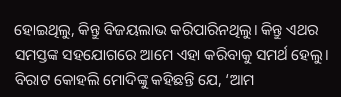ହୋଇଥିଲୁ, କିନ୍ତୁ ବିଜୟଲାଭ କରିପାରିନଥିଲୁ। କିନ୍ତୁ ଏଥର ସମସ୍ତଙ୍କ ସହଯୋଗରେ ଆମେ ଏହା କରିବାକୁ ସମର୍ଥ ହେଲୁ।
ବିରାଟ କୋହଲି ମୋଦିଙ୍କୁ କହିଛନ୍ତି ଯେ, ‘ଆମ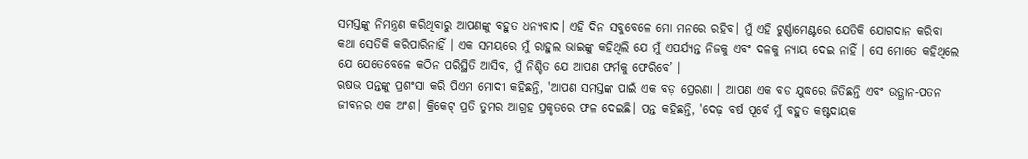ସମସ୍ତଙ୍କୁ ନିମନ୍ତ୍ରଣ କରିଥିବାରୁ ଆପଣଙ୍କୁ ବହୁତ ଧନ୍ୟବାଦ। ଏହି ଦିନ ସବୁବେଳେ ମୋ ମନରେ ରହିବ। ମୁଁ ଏହି ଟୁର୍ଣ୍ଣାମେଣ୍ଟରେ ଯେତିକି ଯୋଗଦାନ କରିବା କଥା ସେତିକି କରିପାରିନାହିଁ । ଏକ ସମୟରେ ମୁଁ ରାହୁଲ ଭାଇଙ୍କୁ କହିଥିଲି ଯେ ମୁଁ ଏପର୍ଯ୍ୟନ୍ତ ନିଜକୁ ଏବଂ ଦଳକୁ ନ୍ୟାୟ ଦେଇ ନାହିଁ । ସେ ମୋତେ କହିଥିଲେ ଯେ ଯେତେବେଳେ କଠିନ ପରିସ୍ଥିତି ଆସିବ, ମୁଁ ନିଶ୍ଚିତ ଯେ ଆପଣ ଫର୍ମକୁ ଫେରିବେ’ ।
ଋଷଭ ପନ୍ତଙ୍କୁ ପ୍ରଶଂସା କରି ପିଏମ ମୋଦୀ କହିଛନ୍ତି, 'ଆପଣ ସମସ୍ତଙ୍କ ପାଇଁ ଏକ ବଡ଼ ପ୍ରେରଣା । ଆପଣ ଏକ ବଡ ଯୁଦ୍ଧରେ ଜିତିଛନ୍ତି ଏବଂ ଉତ୍ଥାନ-ପତନ ଜୀବନର ଏକ ଅଂଶ। କ୍ରିକେଟ୍ ପ୍ରତି ତୁମର ଆଗ୍ରହ ପ୍ରକୃତରେ ଫଳ ଦେଇଛି। ପନ୍ତ କହିଛନ୍ତି, 'ଦେଢ଼ ବର୍ଷ ପୂର୍ବେ ମୁଁ ବହୁତ କଷ୍ଟଦାୟକ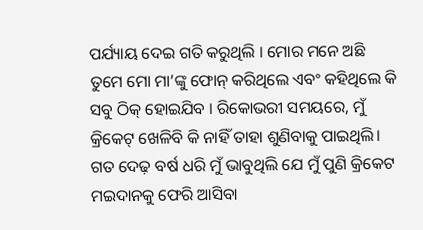ପର୍ଯ୍ୟାୟ ଦେଇ ଗତି କରୁଥିଲି । ମୋର ମନେ ଅଛି ତୁମେ ମୋ ମା’ଙ୍କୁ ଫୋନ୍ କରିଥିଲେ ଏବଂ କହିଥିଲେ କି ସବୁ ଠିକ୍ ହୋଇଯିବ । ରିକୋଭରୀ ସମୟରେ, ମୁଁ କ୍ରିକେଟ୍ ଖେଳିବି କି ନାହିଁ ତାହା ଶୁଣିବାକୁ ପାଇଥିଲି। ଗତ ଦେଢ଼ ବର୍ଷ ଧରି ମୁଁ ଭାବୁଥିଲି ଯେ ମୁଁ ପୁଣି କ୍ରିକେଟ ମଇଦାନକୁ ଫେରି ଆସିବା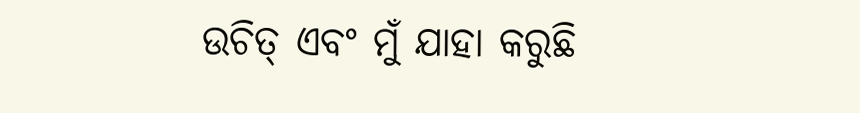ଉଚିତ୍ ଏବଂ ମୁଁ ଯାହା କରୁଛି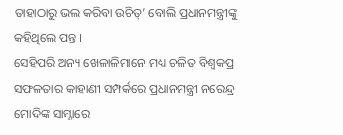ତାହାଠାରୁ ଭଲ କରିବା ଉଚିତ୍’ ବୋଲି ପ୍ରଧାନମନ୍ତ୍ରୀଙ୍କୁ କହିଥିଲେ ପନ୍ତ ।
ସେହିପରି ଅନ୍ୟ ଖେଳାଳିମାନେ ମଧ୍ୟ ଚଳିତ ବିଶ୍ୱକପ୍ର ସଫଳତାର କାହାଣୀ ସମ୍ପର୍କରେ ପ୍ରଧାନମନ୍ତ୍ରୀ ନରେନ୍ଦ୍ର ମୋଦିଙ୍କ ସାମ୍ନାରେ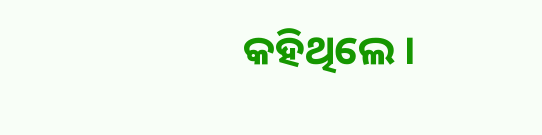କହିଥିଲେ ।